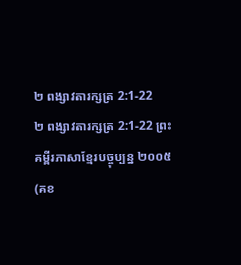២ ពង្សាវតារក្សត្រ 2:1-22
២ ពង្សាវតារក្សត្រ 2:1-22 ព្រះគម្ពីរភាសាខ្មែរបច្ចុប្បន្ន ២០០៥ (គខ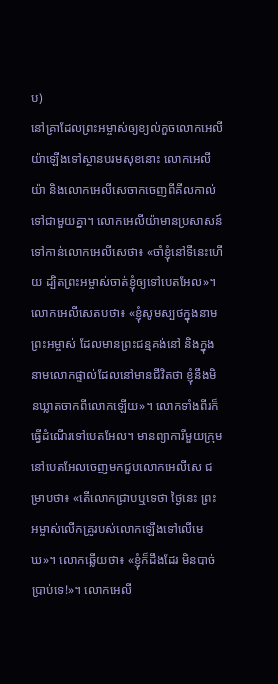ប)
នៅគ្រាដែលព្រះអម្ចាស់ឲ្យខ្យល់កួចលោកអេលីយ៉ាឡើងទៅស្ថានបរមសុខនោះ លោកអេលីយ៉ា និងលោកអេលីសេចាកចេញពីគីលកាល់ទៅជាមួយគ្នា។ លោកអេលីយ៉ាមានប្រសាសន៍ទៅកាន់លោកអេលីសេថា៖ «ចាំខ្ញុំនៅទីនេះហើយ ដ្បិតព្រះអម្ចាស់ចាត់ខ្ញុំឲ្យទៅបេតអែល»។ លោកអេលីសេតបថា៖ «ខ្ញុំសូមស្បថក្នុងនាមព្រះអម្ចាស់ ដែលមានព្រះជន្មគង់នៅ និងក្នុងនាមលោកផ្ទាល់ដែលនៅមានជីវិតថា ខ្ញុំនឹងមិនឃ្លាតចាកពីលោកឡើយ»។ លោកទាំងពីរក៏ធ្វើដំណើរទៅបេតអែល។ មានព្យាការីមួយក្រុមនៅបេតអែលចេញមកជួបលោកអេលីសេ ជម្រាបថា៖ «តើលោកជ្រាបឬទេថា ថ្ងៃនេះ ព្រះអម្ចាស់លើកគ្រូរបស់លោកឡើងទៅលើមេឃ»។ លោកឆ្លើយថា៖ «ខ្ញុំក៏ដឹងដែរ មិនបាច់ប្រាប់ទេ!»។ លោកអេលី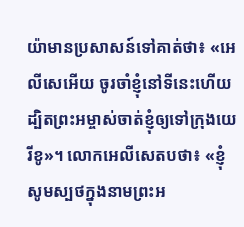យ៉ាមានប្រសាសន៍ទៅគាត់ថា៖ «អេលីសេអើយ ចូរចាំខ្ញុំនៅទីនេះហើយ ដ្បិតព្រះអម្ចាស់ចាត់ខ្ញុំឲ្យទៅក្រុងយេរីខូ»។ លោកអេលីសេតបថា៖ «ខ្ញុំសូមស្បថក្នុងនាមព្រះអ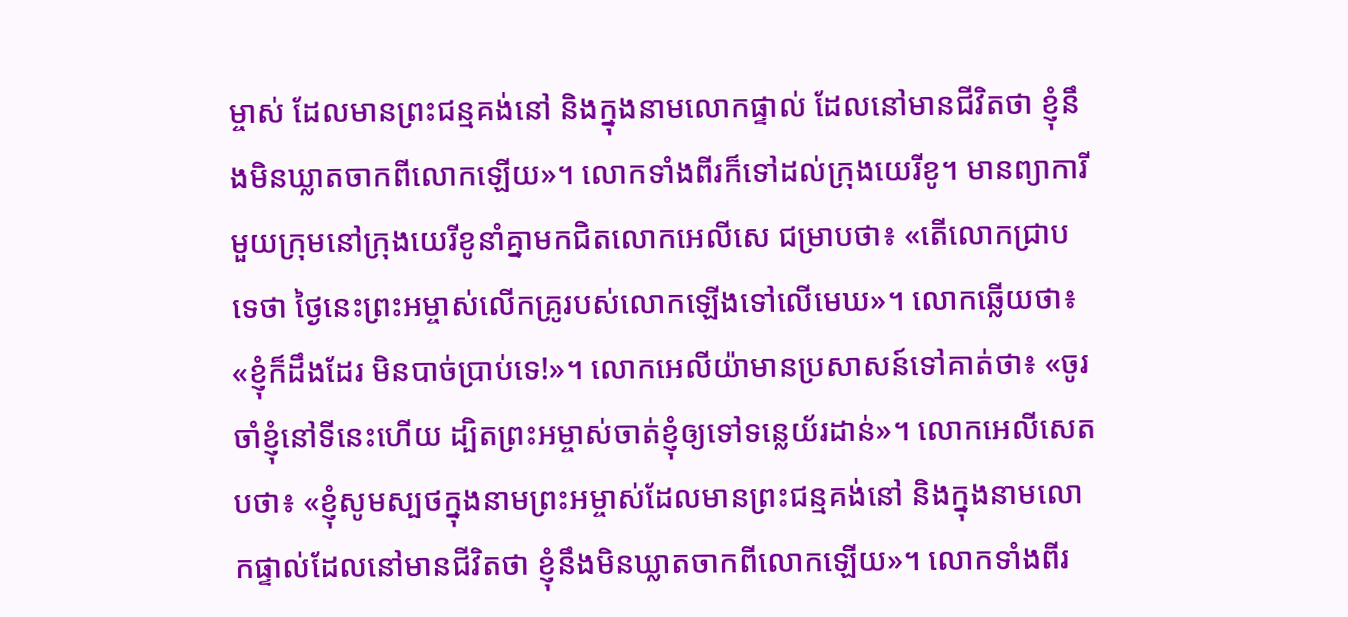ម្ចាស់ ដែលមានព្រះជន្មគង់នៅ និងក្នុងនាមលោកផ្ទាល់ ដែលនៅមានជីវិតថា ខ្ញុំនឹងមិនឃ្លាតចាកពីលោកឡើយ»។ លោកទាំងពីរក៏ទៅដល់ក្រុងយេរីខូ។ មានព្យាការីមួយក្រុមនៅក្រុងយេរីខូនាំគ្នាមកជិតលោកអេលីសេ ជម្រាបថា៖ «តើលោកជ្រាបទេថា ថ្ងៃនេះព្រះអម្ចាស់លើកគ្រូរបស់លោកឡើងទៅលើមេឃ»។ លោកឆ្លើយថា៖ «ខ្ញុំក៏ដឹងដែរ មិនបាច់ប្រាប់ទេ!»។ លោកអេលីយ៉ាមានប្រសាសន៍ទៅគាត់ថា៖ «ចូរចាំខ្ញុំនៅទីនេះហើយ ដ្បិតព្រះអម្ចាស់ចាត់ខ្ញុំឲ្យទៅទន្លេយ័រដាន់»។ លោកអេលីសេតបថា៖ «ខ្ញុំសូមស្បថក្នុងនាមព្រះអម្ចាស់ដែលមានព្រះជន្មគង់នៅ និងក្នុងនាមលោកផ្ទាល់ដែលនៅមានជីវិតថា ខ្ញុំនឹងមិនឃ្លាតចាកពីលោកឡើយ»។ លោកទាំងពីរ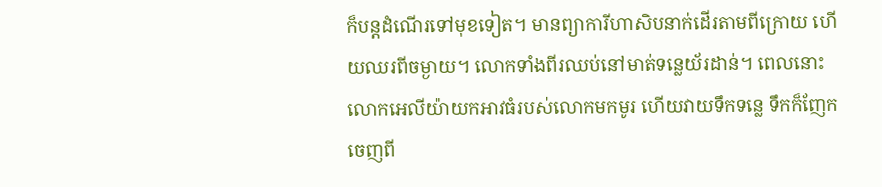ក៏បន្តដំណើរទៅមុខទៀត។ មានព្យាការីហាសិបនាក់ដើរតាមពីក្រោយ ហើយឈរពីចម្ងាយ។ លោកទាំងពីរឈប់នៅមាត់ទន្លេយ័រដាន់។ ពេលនោះ លោកអេលីយ៉ាយកអាវធំរបស់លោកមកមូរ ហើយវាយទឹកទន្លេ ទឹកក៏ញែកចេញពី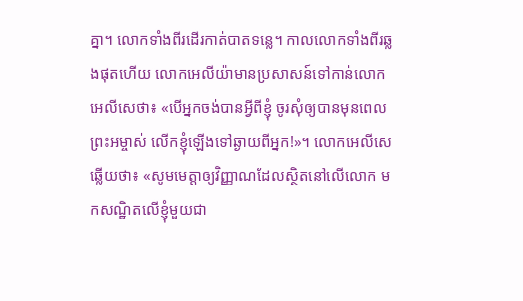គ្នា។ លោកទាំងពីរដើរកាត់បាតទន្លេ។ កាលលោកទាំងពីរឆ្លងផុតហើយ លោកអេលីយ៉ាមានប្រសាសន៍ទៅកាន់លោកអេលីសេថា៖ «បើអ្នកចង់បានអ្វីពីខ្ញុំ ចូរសុំឲ្យបានមុនពេលព្រះអម្ចាស់ លើកខ្ញុំឡើងទៅឆ្ងាយពីអ្នក!»។ លោកអេលីសេឆ្លើយថា៖ «សូមមេត្តាឲ្យវិញ្ញាណដែលស្ថិតនៅលើលោក មកសណ្ឋិតលើខ្ញុំមួយជា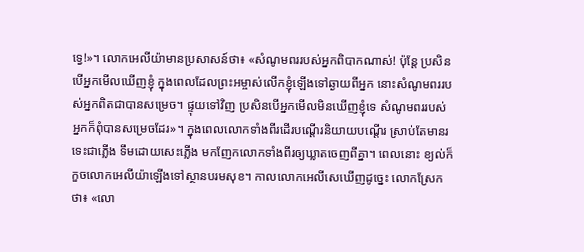ទ្វេ!»។ លោកអេលីយ៉ាមានប្រសាសន៍ថា៖ «សំណូមពររបស់អ្នកពិបាកណាស់! ប៉ុន្តែ ប្រសិនបើអ្នកមើលឃើញខ្ញុំ ក្នុងពេលដែលព្រះអម្ចាស់លើកខ្ញុំឡើងទៅឆ្ងាយពីអ្នក នោះសំណូមពររបស់អ្នកពិតជាបានសម្រេច។ ផ្ទុយទៅវិញ ប្រសិនបើអ្នកមើលមិនឃើញខ្ញុំទេ សំណូមពររបស់អ្នកក៏ពុំបានសម្រេចដែរ»។ ក្នុងពេលលោកទាំងពីរដើរបណ្ដើរនិយាយបណ្ដើរ ស្រាប់តែមានរទេះជាភ្លើង ទឹមដោយសេះភ្លើង មកញែកលោកទាំងពីរឲ្យឃ្លាតចេញពីគ្នា។ ពេលនោះ ខ្យល់ក៏កួចលោកអេលីយ៉ាឡើងទៅស្ថានបរមសុខ។ កាលលោកអេលីសេឃើញដូច្នេះ លោកស្រែកថា៖ «លោ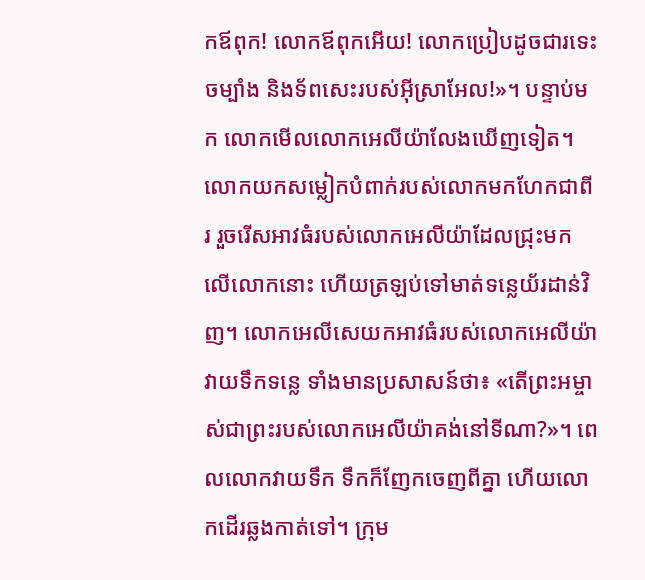កឪពុក! លោកឪពុកអើយ! លោកប្រៀបដូចជារទេះចម្បាំង និងទ័ពសេះរបស់អ៊ីស្រាអែល!»។ បន្ទាប់មក លោកមើលលោកអេលីយ៉ាលែងឃើញទៀត។ លោកយកសម្លៀកបំពាក់របស់លោកមកហែកជាពីរ រួចរើសអាវធំរបស់លោកអេលីយ៉ាដែលជ្រុះមកលើលោកនោះ ហើយត្រឡប់ទៅមាត់ទន្លេយ័រដាន់វិញ។ លោកអេលីសេយកអាវធំរបស់លោកអេលីយ៉ាវាយទឹកទន្លេ ទាំងមានប្រសាសន៍ថា៖ «តើព្រះអម្ចាស់ជាព្រះរបស់លោកអេលីយ៉ាគង់នៅទីណា?»។ ពេលលោកវាយទឹក ទឹកក៏ញែកចេញពីគ្នា ហើយលោកដើរឆ្លងកាត់ទៅ។ ក្រុម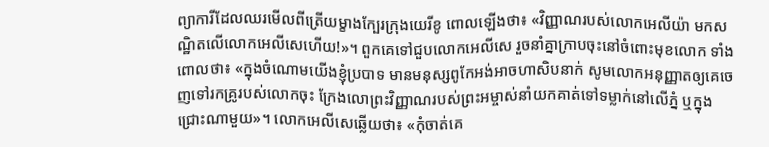ព្យាការីដែលឈរមើលពីត្រើយម្ខាងក្បែរក្រុងយេរីខូ ពោលឡើងថា៖ «វិញ្ញាណរបស់លោកអេលីយ៉ា មកសណ្ឋិតលើលោកអេលីសេហើយ!»។ ពួកគេទៅជួបលោកអេលីសេ រួចនាំគ្នាក្រាបចុះនៅចំពោះមុខលោក ទាំងពោលថា៖ «ក្នុងចំណោមយើងខ្ញុំប្របាទ មានមនុស្សពូកែអង់អាចហាសិបនាក់ សូមលោកអនុញ្ញាតឲ្យគេចេញទៅរកគ្រូរបស់លោកចុះ ក្រែងលោព្រះវិញ្ញាណរបស់ព្រះអម្ចាស់នាំយកគាត់ទៅទម្លាក់នៅលើភ្នំ ឬក្នុងជ្រោះណាមួយ»។ លោកអេលីសេឆ្លើយថា៖ «កុំចាត់គេ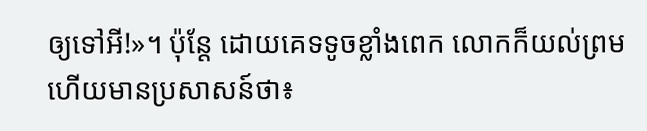ឲ្យទៅអី!»។ ប៉ុន្តែ ដោយគេទទូចខ្លាំងពេក លោកក៏យល់ព្រម ហើយមានប្រសាសន៍ថា៖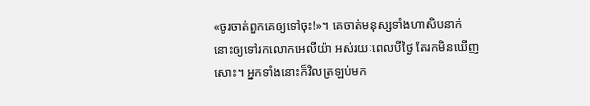«ចូរចាត់ពួកគេឲ្យទៅចុះ!»។ គេចាត់មនុស្សទាំងហាសិបនាក់នោះឲ្យទៅរកលោកអេលីយ៉ា អស់រយៈពេលបីថ្ងៃ តែរកមិនឃើញសោះ។ អ្នកទាំងនោះក៏វិលត្រឡប់មក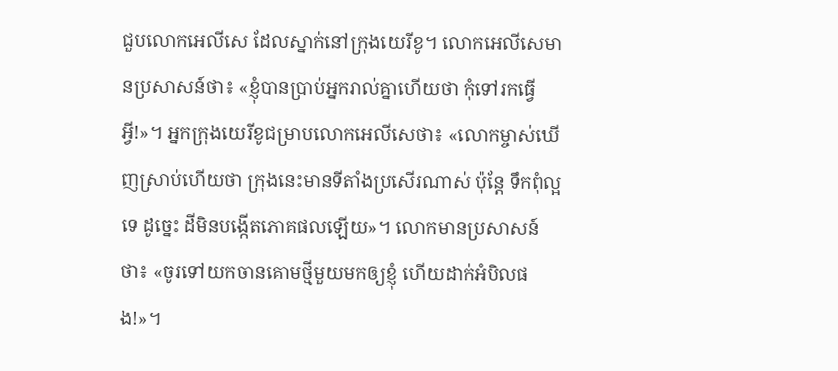ជួបលោកអេលីសេ ដែលស្នាក់នៅក្រុងយេរីខូ។ លោកអេលីសេមានប្រសាសន៍ថា៖ «ខ្ញុំបានប្រាប់អ្នករាល់គ្នាហើយថា កុំទៅរកធ្វើអ្វី!»។ អ្នកក្រុងយេរីខូជម្រាបលោកអេលីសេថា៖ «លោកម្ចាស់ឃើញស្រាប់ហើយថា ក្រុងនេះមានទីតាំងប្រសើរណាស់ ប៉ុន្តែ ទឹកពុំល្អទេ ដូច្នេះ ដីមិនបង្កើតភោគផលឡើយ»។ លោកមានប្រសាសន៍ថា៖ «ចូរទៅយកចានគោមថ្មីមួយមកឲ្យខ្ញុំ ហើយដាក់អំបិលផង!»។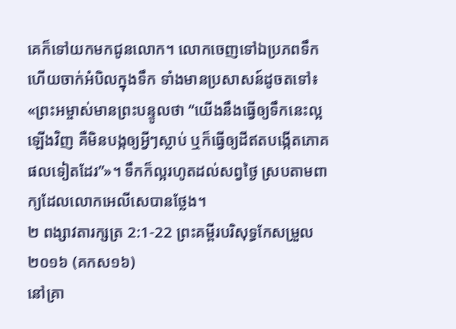គេក៏ទៅយកមកជូនលោក។ លោកចេញទៅឯប្រភពទឹក ហើយចាក់អំបិលក្នុងទឹក ទាំងមានប្រសាសន៍ដូចតទៅ៖ «ព្រះអម្ចាស់មានព្រះបន្ទូលថា “យើងនឹងធ្វើឲ្យទឹកនេះល្អឡើងវិញ គឺមិនបង្កឲ្យអ្វីៗស្លាប់ ឬក៏ធ្វើឲ្យដីឥតបង្កើតភោគផលទៀតដែរ”»។ ទឹកក៏ល្អរហូតដល់សព្វថ្ងៃ ស្របតាមពាក្យដែលលោកអេលីសេបានថ្លែង។
២ ពង្សាវតារក្សត្រ 2:1-22 ព្រះគម្ពីរបរិសុទ្ធកែសម្រួល ២០១៦ (គកស១៦)
នៅគ្រា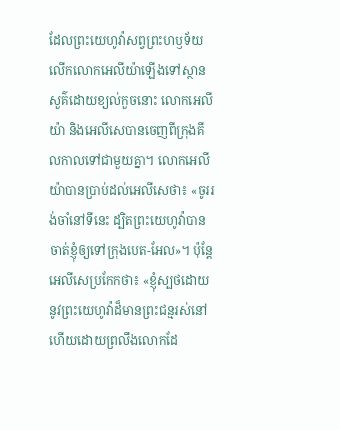ដែលព្រះយេហូវ៉ាសព្វព្រះហឫទ័យលើកលោកអេលីយ៉ាឡើងទៅស្ថានសួគ៌ដោយខ្យល់កួចនោះ លោកអេលីយ៉ា និងអេលីសេបានចេញពីក្រុងគីលកាលទៅជាមួយគ្នា។ លោកអេលីយ៉ាបានប្រាប់ដល់អេលីសេថា៖ «ចូររង់ចាំនៅទីនេះ ដ្បិតព្រះយេហូវ៉ាបានចាត់ខ្ញុំឲ្យទៅក្រុងបេត-អែល»។ ប៉ុន្តែ អេលីសេប្រកែកថា៖ «ខ្ញុំស្បថដោយនូវព្រះយេហូវ៉ាដ៏មានព្រះជន្មរស់នៅ ហើយដោយព្រលឹងលោកដែ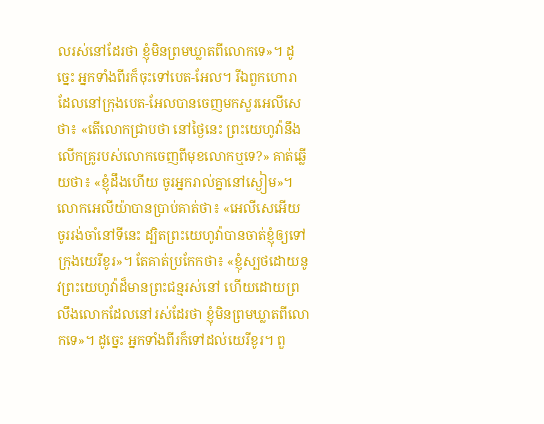លរស់នៅដែរថា ខ្ញុំមិនព្រមឃ្លាតពីលោកទេ»។ ដូច្នេះ អ្នកទាំងពីរក៏ចុះទៅបេត-អែល។ រីឯពួកហោរា ដែលនៅក្រុងបេត-អែលបានចេញមកសួរអេលីសេថា៖ «តើលោកជ្រាបថា នៅថ្ងៃនេះ ព្រះយេហូវ៉ានឹងលើកគ្រូរបស់លោកចេញពីមុខលោកឬទេ?» គាត់ឆ្លើយថា៖ «ខ្ញុំដឹងហើយ ចូរអ្នករាល់គ្នានៅស្ងៀម»។ លោកអេលីយ៉ាបានប្រាប់គាត់ថា៖ «អេលីសេអើយ ចូររង់ចាំនៅទីនេះ ដ្បិតព្រះយេហូវ៉ាបានចាត់ខ្ញុំឲ្យទៅក្រុងយេរីខូរ»។ តែគាត់ប្រកែកថា៖ «ខ្ញុំស្បថដោយនូវព្រះយេហូវ៉ាដ៏មានព្រះជន្មរស់នៅ ហើយដោយព្រលឹងលោកដែលនៅរស់ដែរថា ខ្ញុំមិនព្រមឃ្លាតពីលោកទេ»។ ដូច្នេះ អ្នកទាំងពីរក៏ទៅដល់យេរីខូរ។ ពួ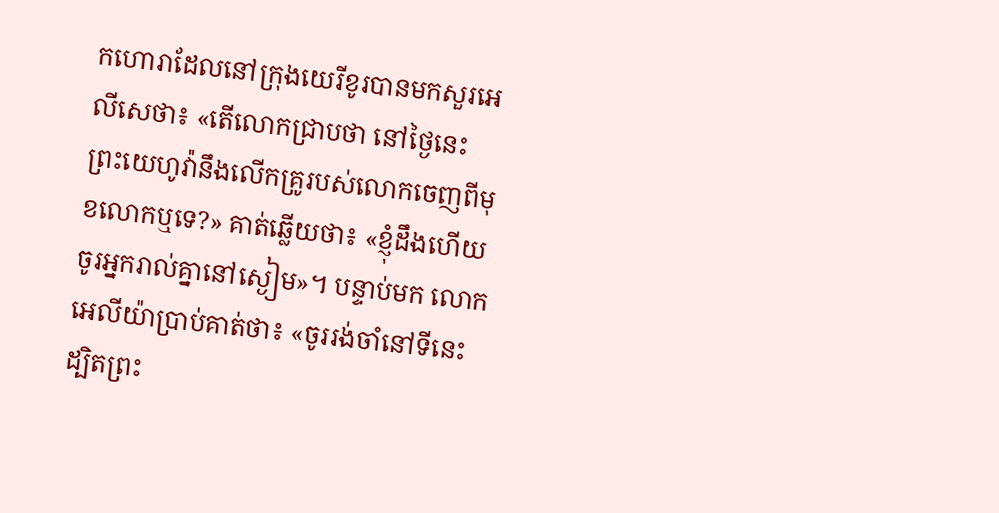កហោរាដែលនៅក្រុងយេរីខូរបានមកសួរអេលីសេថា៖ «តើលោកជ្រាបថា នៅថ្ងៃនេះ ព្រះយេហូវ៉ានឹងលើកគ្រូរបស់លោកចេញពីមុខលោកឬទេ?» គាត់ឆ្លើយថា៖ «ខ្ញុំដឹងហើយ ចូរអ្នករាល់គ្នានៅស្ងៀម»។ បន្ទាប់មក លោកអេលីយ៉ាប្រាប់គាត់ថា៖ «ចូររង់ចាំនៅទីនេះ ដ្បិតព្រះ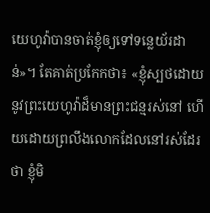យេហូវ៉ាបានចាត់ខ្ញុំឲ្យទៅទន្លេយ័រដាន់»។ តែគាត់ប្រកែកថា៖ «ខ្ញុំស្បថដោយនូវព្រះយេហូវ៉ាដ៏មានព្រះជន្មរស់នៅ ហើយដោយព្រលឹងលោកដែលនៅរស់ដែរថា ខ្ញុំមិ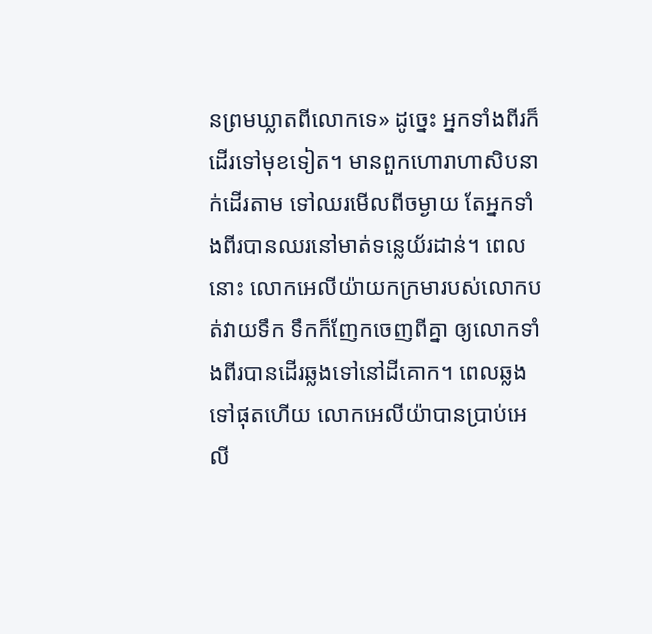នព្រមឃ្លាតពីលោកទេ» ដូច្នេះ អ្នកទាំងពីរក៏ដើរទៅមុខទៀត។ មានពួកហោរាហាសិបនាក់ដើរតាម ទៅឈរមើលពីចម្ងាយ តែអ្នកទាំងពីរបានឈរនៅមាត់ទន្លេយ័រដាន់។ ពេលនោះ លោកអេលីយ៉ាយកក្រមារបស់លោកបត់វាយទឹក ទឹកក៏ញែកចេញពីគ្នា ឲ្យលោកទាំងពីរបានដើរឆ្លងទៅនៅដីគោក។ ពេលឆ្លងទៅផុតហើយ លោកអេលីយ៉ាបានប្រាប់អេលី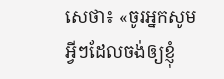សេថា៖ «ចូរអ្នកសូមអ្វីៗដែលចង់ឲ្យខ្ញុំ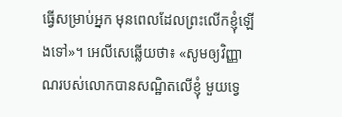ធ្វើសម្រាប់អ្នក មុនពេលដែលព្រះលើកខ្ញុំឡើងទៅ»។ អេលីសេឆ្លើយថា៖ «សូមឲ្យវិញ្ញាណរបស់លោកបានសណ្ឋិតលើខ្ញុំ មួយទ្វេ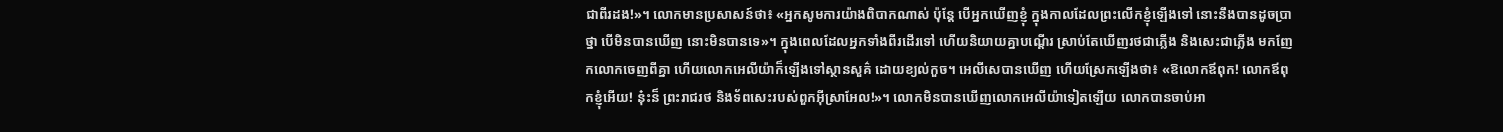ជាពីរដង!»។ លោកមានប្រសាសន៍ថា៖ «អ្នកសូមការយ៉ាងពិបាកណាស់ ប៉ុន្តែ បើអ្នកឃើញខ្ញុំ ក្នុងកាលដែលព្រះលើកខ្ញុំឡើងទៅ នោះនឹងបានដូចប្រាថ្នា បើមិនបានឃើញ នោះមិនបានទេ»។ ក្នុងពេលដែលអ្នកទាំងពីរដើរទៅ ហើយនិយាយគ្នាបណ្ដើរ ស្រាប់តែឃើញរថជាភ្លើង និងសេះជាភ្លើង មកញែកលោកចេញពីគ្នា ហើយលោកអេលីយ៉ាក៏ឡើងទៅស្ថានសួគ៌ ដោយខ្យល់កួច។ អេលីសេបានឃើញ ហើយស្រែកឡើងថា៖ «ឱលោកឪពុក! លោកឪពុកខ្ញុំអើយ! ន៎ុះន៏ ព្រះរាជរថ និងទ័ពសេះរបស់ពួកអ៊ីស្រាអែល!»។ លោកមិនបានឃើញលោកអេលីយ៉ាទៀតឡើយ លោកបានចាប់អា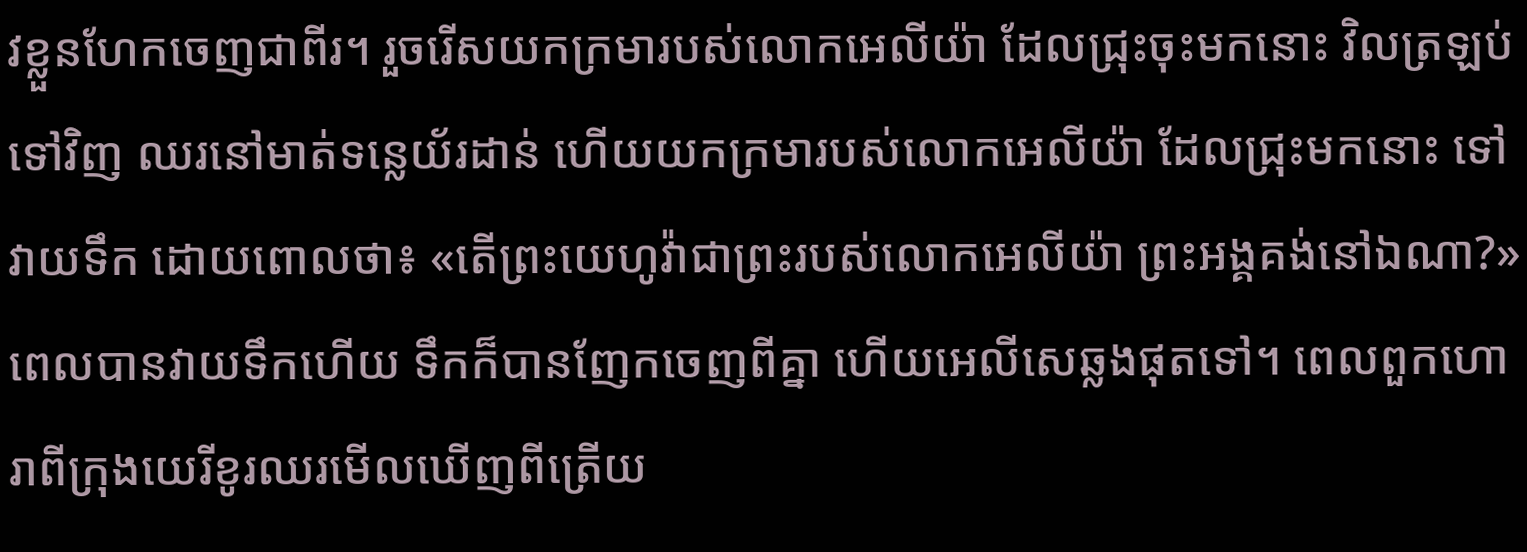វខ្លួនហែកចេញជាពីរ។ រួចរើសយកក្រមារបស់លោកអេលីយ៉ា ដែលជ្រុះចុះមកនោះ វិលត្រឡប់ទៅវិញ ឈរនៅមាត់ទន្លេយ័រដាន់ ហើយយកក្រមារបស់លោកអេលីយ៉ា ដែលជ្រុះមកនោះ ទៅវាយទឹក ដោយពោលថា៖ «តើព្រះយេហូវ៉ាជាព្រះរបស់លោកអេលីយ៉ា ព្រះអង្គគង់នៅឯណា?» ពេលបានវាយទឹកហើយ ទឹកក៏បានញែកចេញពីគ្នា ហើយអេលីសេឆ្លងផុតទៅ។ ពេលពួកហោរាពីក្រុងយេរីខូរឈរមើលឃើញពីត្រើយ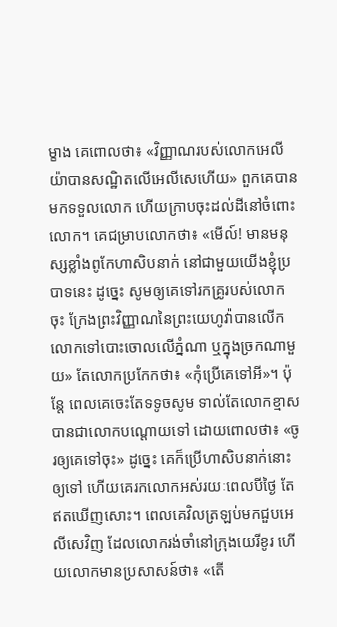ម្ខាង គេពោលថា៖ «វិញ្ញាណរបស់លោកអេលីយ៉ាបានសណ្ឋិតលើអេលីសេហើយ» ពួកគេបានមកទទួលលោក ហើយក្រាបចុះដល់ដីនៅចំពោះលោក។ គេជម្រាបលោកថា៖ «មើល៍! មានមនុស្សខ្លាំងពូកែហាសិបនាក់ នៅជាមួយយើងខ្ញុំប្របាទនេះ ដូច្នេះ សូមឲ្យគេទៅរកគ្រូរបស់លោកចុះ ក្រែងព្រះវិញ្ញាណនៃព្រះយេហូវ៉ាបានលើកលោកទៅបោះចោលលើភ្នំណា ឬក្នុងច្រកណាមួយ» តែលោកប្រកែកថា៖ «កុំប្រើគេទៅអី»។ ប៉ុន្តែ ពេលគេចេះតែទទូចសូម ទាល់តែលោកខ្មាស បានជាលោកបណ្តោយទៅ ដោយពោលថា៖ «ចូរឲ្យគេទៅចុះ» ដូច្នេះ គេក៏ប្រើហាសិបនាក់នោះឲ្យទៅ ហើយគេរកលោកអស់រយៈពេលបីថ្ងៃ តែឥតឃើញសោះ។ ពេលគេវិលត្រឡប់មកជួបអេលីសេវិញ ដែលលោករង់ចាំនៅក្រុងយេរីខូរ ហើយលោកមានប្រសាសន៍ថា៖ «តើ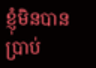ខ្ញុំមិនបានប្រាប់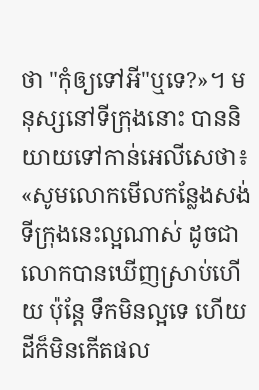ថា "កុំឲ្យទៅអី"ឬទេ?»។ មនុស្សនៅទីក្រុងនោះ បាននិយាយទៅកាន់អេលីសេថា៖ «សូមលោកមើលកន្លែងសង់ទីក្រុងនេះល្អណាស់ ដូចជាលោកបានឃើញស្រាប់ហើយ ប៉ុន្តែ ទឹកមិនល្អទេ ហើយដីក៏មិនកើតផល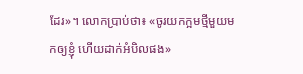ដែរ»។ លោកប្រាប់ថា៖ «ចូរយកក្អមថ្មីមួយមកឲ្យខ្ញុំ ហើយដាក់អំបិលផង»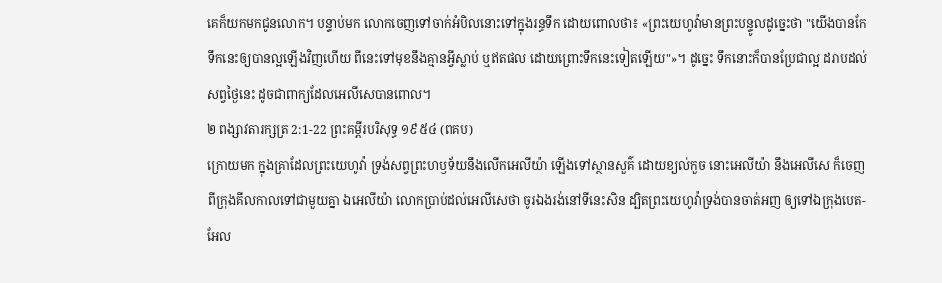គេក៏យកមកជូនលោក។ បន្ទាប់មក លោកចេញទៅចាក់អំបិលនោះទៅក្នុងរន្ធទឹក ដោយពោលថា៖ «ព្រះយេហូវ៉ាមានព្រះបន្ទូលដូច្នេះថា "យើងបានកែទឹកនេះឲ្យបានល្អឡើងវិញហើយ ពីនេះទៅមុខនឹងគ្មានអ្វីស្លាប់ ឬឥតផល ដោយព្រោះទឹកនេះទៀតឡើយ"»។ ដូច្នេះ ទឹកនោះក៏បានប្រែជាល្អ ដរាបដល់សព្វថ្ងៃនេះ ដូចជាពាក្យដែលអេលីសេបានពោល។
២ ពង្សាវតារក្សត្រ 2:1-22 ព្រះគម្ពីរបរិសុទ្ធ ១៩៥៤ (ពគប)
ក្រោយមក ក្នុងគ្រាដែលព្រះយេហូវ៉ា ទ្រង់សព្វព្រះហឫទ័យនឹងលើកអេលីយ៉ា ឡើងទៅស្ថានសួគ៌ ដោយខ្យល់កួច នោះអេលីយ៉ា នឹងអេលីសេ ក៏ចេញពីក្រុងគីលកាលទៅជាមួយគ្នា ឯអេលីយ៉ា លោកប្រាប់ដល់អេលីសេថា ចូរឯងរង់នៅទីនេះសិន ដ្បិតព្រះយេហូវ៉ាទ្រង់បានចាត់អញ ឲ្យទៅឯក្រុងបេត-អែល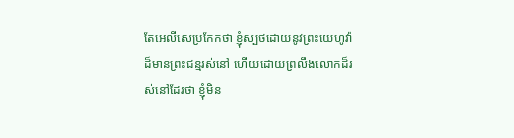តែអេលីសេប្រកែកថា ខ្ញុំស្បថដោយនូវព្រះយេហូវ៉ាដ៏មានព្រះជន្មរស់នៅ ហើយដោយព្រលឹងលោកដ៏រស់នៅដែរថា ខ្ញុំមិន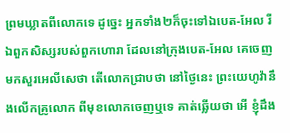ព្រមឃ្លាតពីលោកទេ ដូច្នេះ អ្នកទាំង២ក៏ចុះទៅឯបេត-អែល រីឯពួកសិស្សរបស់ពួកហោរា ដែលនៅក្រុងបេត-អែល គេចេញមកសួរអេលីសេថា តើលោកជ្រាបថា នៅថ្ងៃនេះ ព្រះយេហូវ៉ានឹងលើកគ្រូលោក ពីមុខលោកចេញឬទេ គាត់ឆ្លើយថា អើ ខ្ញុំដឹង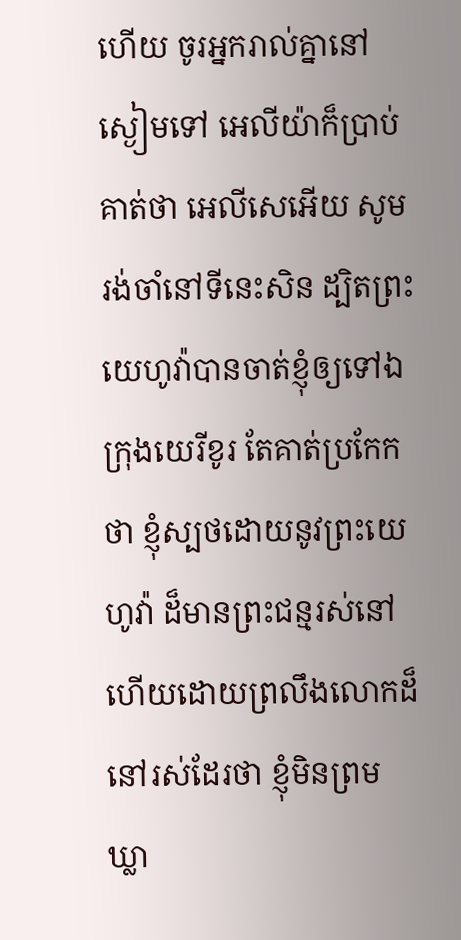ហើយ ចូរអ្នករាល់គ្នានៅស្ងៀមទៅ អេលីយ៉ាក៏ប្រាប់គាត់ថា អេលីសេអើយ សូមរង់ចាំនៅទីនេះសិន ដ្បិតព្រះយេហូវ៉ាបានចាត់ខ្ញុំឲ្យទៅឯក្រុងយេរីខូរ តែគាត់ប្រកែកថា ខ្ញុំស្បថដោយនូវព្រះយេហូវ៉ា ដ៏មានព្រះជន្មរស់នៅ ហើយដោយព្រលឹងលោកដ៏នៅរស់ដែរថា ខ្ញុំមិនព្រមឃ្លា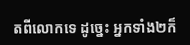តពីលោកទេ ដូច្នេះ អ្នកទាំង២ក៏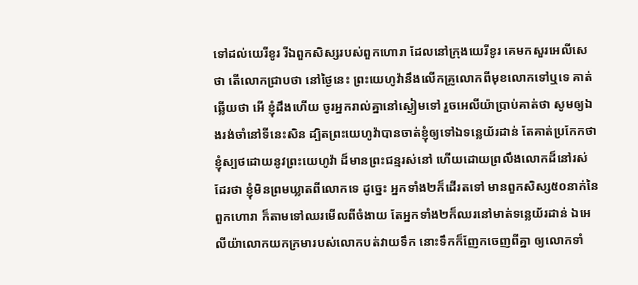ទៅដល់យេរីខូរ រីឯពួកសិស្សរបស់ពួកហោរា ដែលនៅក្រុងយេរីខូរ គេមកសួរអេលីសេថា តើលោកជ្រាបថា នៅថ្ងៃនេះ ព្រះយេហូវ៉ានឹងលើកគ្រូលោកពីមុខលោកទៅឬទេ គាត់ឆ្លើយថា អើ ខ្ញុំដឹងហើយ ចូរអ្នករាល់គ្នានៅស្ងៀមទៅ រួចអេលីយ៉ាប្រាប់គាត់ថា សូមឲ្យឯងរង់ចាំនៅទីនេះសិន ដ្បិតព្រះយេហូវ៉ាបានចាត់ខ្ញុំឲ្យទៅឯទន្លេយ័រដាន់ តែគាត់ប្រកែកថា ខ្ញុំស្បថដោយនូវព្រះយេហូវ៉ា ដ៏មានព្រះជន្មរស់នៅ ហើយដោយព្រលឹងលោកដ៏នៅរស់ដែរថា ខ្ញុំមិនព្រមឃ្លាតពីលោកទេ ដូច្នេះ អ្នកទាំង២ក៏ដើរតទៅ មានពួកសិស្ស៥០នាក់នៃពួកហោរា ក៏តាមទៅឈរមើលពីចំងាយ តែអ្នកទាំង២ក៏ឈរនៅមាត់ទន្លេយ័រដាន់ ឯអេលីយ៉ាលោកយកក្រមារបស់លោកបត់វាយទឹក នោះទឹកក៏ញែកចេញពីគ្នា ឲ្យលោកទាំ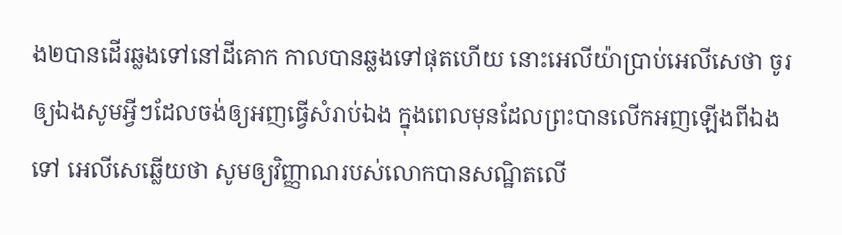ង២បានដើរឆ្លងទៅនៅដីគោក កាលបានឆ្លងទៅផុតហើយ នោះអេលីយ៉ាប្រាប់អេលីសេថា ចូរឲ្យឯងសូមអ្វីៗដែលចង់ឲ្យអញធ្វើសំរាប់ឯង ក្នុងពេលមុនដែលព្រះបានលើកអញឡើងពីឯងទៅ អេលីសេឆ្លើយថា សូមឲ្យវិញ្ញាណរបស់លោកបានសណ្ឋិតលើ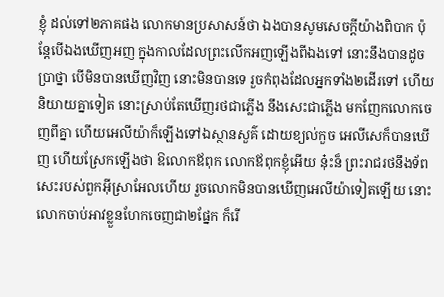ខ្ញុំ ដល់ទៅ២ភាគផង លោកមានប្រសាសន៍ថា ឯងបានសូមសេចក្ដីយ៉ាងពិបាក ប៉ុន្តែបើឯងឃើញអញ ក្នុងកាលដែលព្រះលើកអញឡើងពីឯងទៅ នោះនឹងបានដូចប្រាថ្នា បើមិនបានឃើញវិញ នោះមិនបានទេ រួចកំពុងដែលអ្នកទាំង២ដើរទៅ ហើយនិយាយគ្នាទៀត នោះស្រាប់តែឃើញរថជាភ្លើង នឹងសេះជាភ្លើង មកញែកលោកចេញពីគ្នា ហើយអេលីយ៉ាក៏ឡើងទៅឯស្ថានសួគ៌ ដោយខ្យល់កួច អេលីសេក៏បានឃើញ ហើយស្រែកឡើងថា ឱលោកឪពុក លោកឪពុកខ្ញុំអើយ នុ៎ះន៏ ព្រះរាជរថនឹងទ័ពសេះរបស់ពួកអ៊ីស្រាអែលហើយ រួចលោកមិនបានឃើញអេលីយ៉ាទៀតឡើយ នោះលោកចាប់អាវខ្លួនហែកចេញជា២ផ្នែក ក៏រើ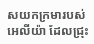សយកក្រមារបស់អេលីយ៉ា ដែលជ្រុះ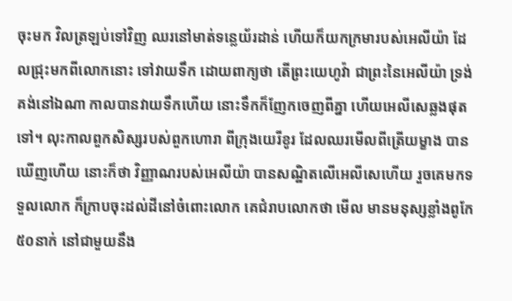ចុះមក វិលត្រឡប់ទៅវិញ ឈរនៅមាត់ទន្លេយ័រដាន់ ហើយក៏យកក្រមារបស់អេលីយ៉ា ដែលជ្រុះមកពីលោកនោះ ទៅវាយទឹក ដោយពាក្យថា តើព្រះយេហូវ៉ា ជាព្រះនៃអេលីយ៉ា ទ្រង់គង់នៅឯណា កាលបានវាយទឹកហើយ នោះទឹកក៏ញែកចេញពីគ្នា ហើយអេលីសេឆ្លងផុតទៅ។ លុះកាលពួកសិស្សរបស់ពួកហោរា ពីក្រុងយេរីខូរ ដែលឈរមើលពីត្រើយម្ខាង បានឃើញហើយ នោះក៏ថា វិញ្ញាណរបស់អេលីយ៉ា បានសណ្ឋិតលើអេលីសេហើយ រួចគេមកទទួលលោក ក៏ក្រាបចុះដល់ដីនៅចំពោះលោក គេជំរាបលោកថា មើល មានមនុស្សខ្លាំងពូកែ៥០នាក់ នៅជាមួយនឹង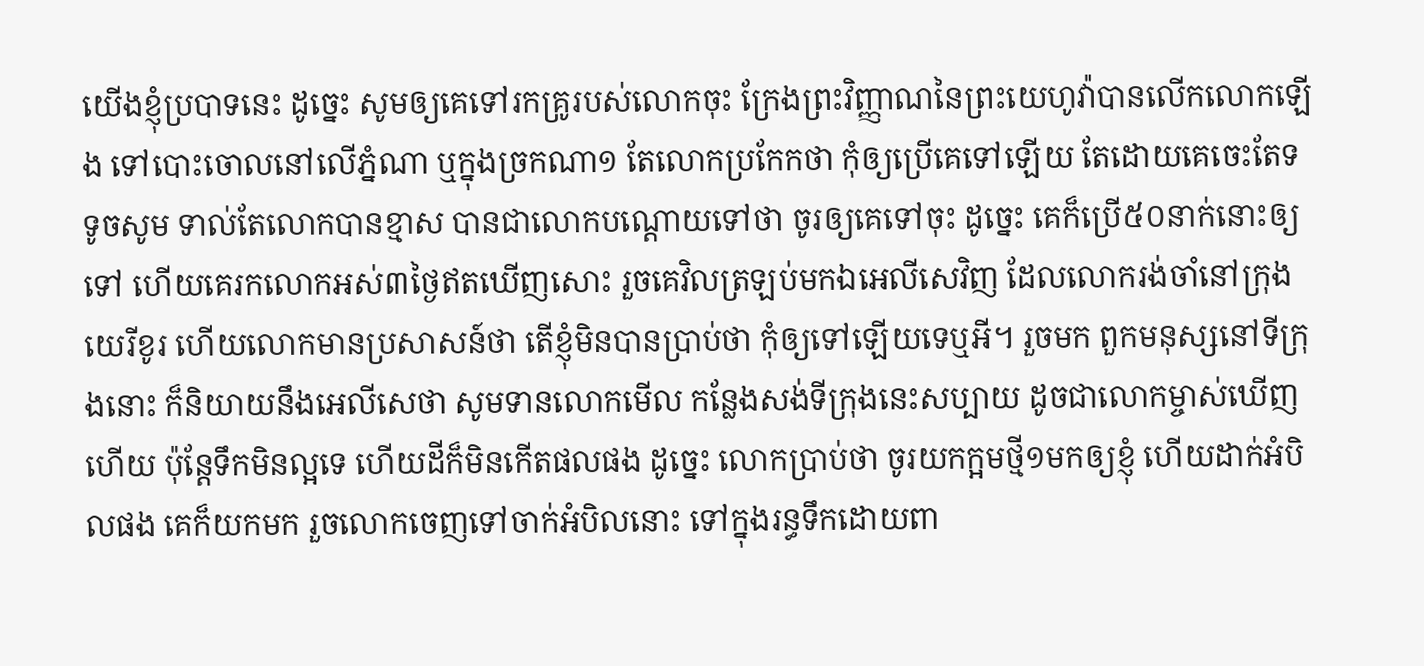យើងខ្ញុំប្របាទនេះ ដូច្នេះ សូមឲ្យគេទៅរកគ្រូរបស់លោកចុះ ក្រែងព្រះវិញ្ញាណនៃព្រះយេហូវ៉ាបានលើកលោកឡើង ទៅបោះចោលនៅលើភ្នំណា ឬក្នុងច្រកណា១ តែលោកប្រកែកថា កុំឲ្យប្រើគេទៅឡើយ តែដោយគេចេះតែទទូចសូម ទាល់តែលោកបានខ្មាស បានជាលោកបណ្តោយទៅថា ចូរឲ្យគេទៅចុះ ដូច្នេះ គេក៏ប្រើ៥០នាក់នោះឲ្យទៅ ហើយគេរកលោកអស់៣ថ្ងៃឥតឃើញសោះ រួចគេវិលត្រឡប់មកឯអេលីសេវិញ ដែលលោករង់ចាំនៅក្រុងយេរីខូរ ហើយលោកមានប្រសាសន៍ថា តើខ្ញុំមិនបានប្រាប់ថា កុំឲ្យទៅឡើយទេឬអី។ រួចមក ពួកមនុស្សនៅទីក្រុងនោះ ក៏និយាយនឹងអេលីសេថា សូមទានលោកមើល កន្លែងសង់ទីក្រុងនេះសប្បាយ ដូចជាលោកម្ចាស់ឃើញហើយ ប៉ុន្តែទឹកមិនល្អទេ ហើយដីក៏មិនកើតផលផង ដូច្នេះ លោកប្រាប់ថា ចូរយកក្អមថ្មី១មកឲ្យខ្ញុំ ហើយដាក់អំបិលផង គេក៏យកមក រួចលោកចេញទៅចាក់អំបិលនោះ ទៅក្នុងរន្ធទឹកដោយពា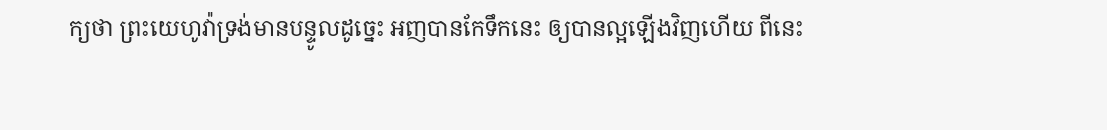ក្យថា ព្រះយេហូវ៉ាទ្រង់មានបន្ទូលដូច្នេះ អញបានកែទឹកនេះ ឲ្យបានល្អឡើងវិញហើយ ពីនេះ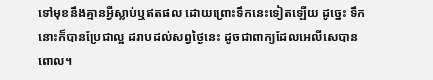ទៅមុខនឹងគ្មានអ្វីស្លាប់ឬឥតផល ដោយព្រោះទឹកនេះទៀតឡើយ ដូច្នេះ ទឹកនោះក៏បានប្រែជាល្អ ដរាបដល់សព្វថ្ងៃនេះ ដូចជាពាក្យដែលអេលីសេបានពោល។